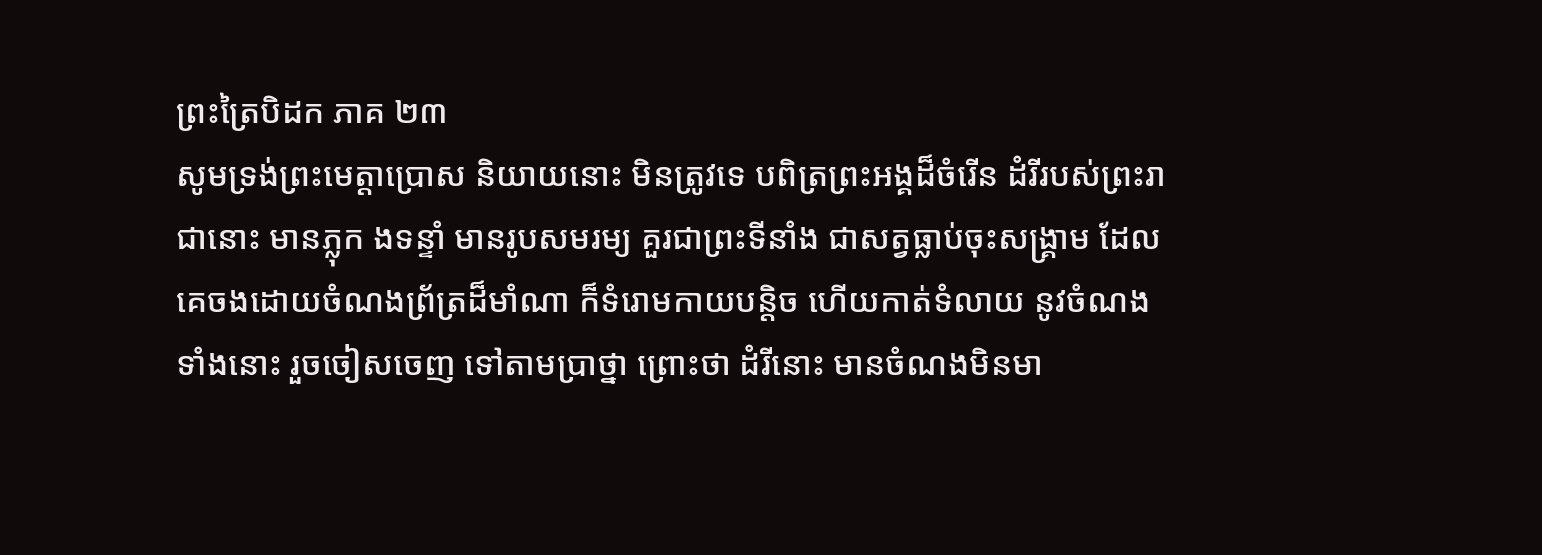ព្រះត្រៃបិដក ភាគ ២៣
សូមទ្រង់ព្រះមេត្តាប្រោស និយាយនោះ មិនត្រូវទេ បពិត្រព្រះអង្គដ៏ចំរើន ដំរីរបស់ព្រះរាជានោះ មានភ្លុក ងទន្ទាំ មានរូបសមរម្យ គួរជាព្រះទីនាំង ជាសត្វធ្លាប់ចុះសង្គ្រាម ដែលគេចងដោយចំណងព្រ័ត្រដ៏មាំណា ក៏ទំរោមកាយបន្តិច ហើយកាត់ទំលាយ នូវចំណងទាំងនោះ រួចចៀសចេញ ទៅតាមប្រាថ្នា ព្រោះថា ដំរីនោះ មានចំណងមិនមា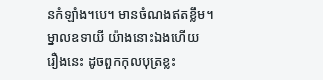នកំឡាំង។បេ។ មានចំណងឥតខ្លឹម។ ម្នាលឧទាយី យ៉ាងនោះឯងហើយ រឿងនេះ ដូចពួកកុលបុត្រខ្លះ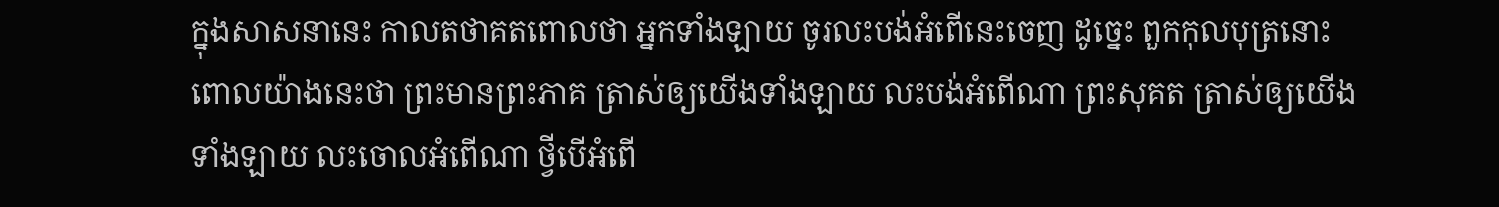ក្នុងសាសនានេះ កាលតថាគតពោលថា អ្នកទាំងឡាយ ចូរលះបង់អំពើនេះចេញ ដូច្នេះ ពួកកុលបុត្រនោះ ពោលយ៉ាងនេះថា ព្រះមានព្រះភាគ ត្រាស់ឲ្យយើងទាំងឡាយ លះបង់អំពើណា ព្រះសុគត ត្រាស់ឲ្យយើងទាំងឡាយ លះចោលអំពើណា ថ្វីបើអំពើ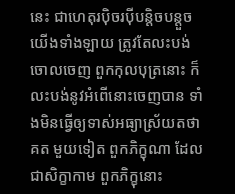នេះ ជាហេតុរប៉ិចរប៉ីបន្តិចបន្តួច យើងទាំងឡាយ ត្រូវតែលះបង់ចោលចេញ ពួកកុលបុត្រនោះ ក៏លះបង់នូវអំពើនោះចេញបាន ទាំងមិនធ្វើឲ្យទាស់អធ្យាស្រ័យតថាគត មួយទៀត ពួកភិក្ខុណា ដែលជាសិក្ខាកាម ពួកភិក្ខុនោះ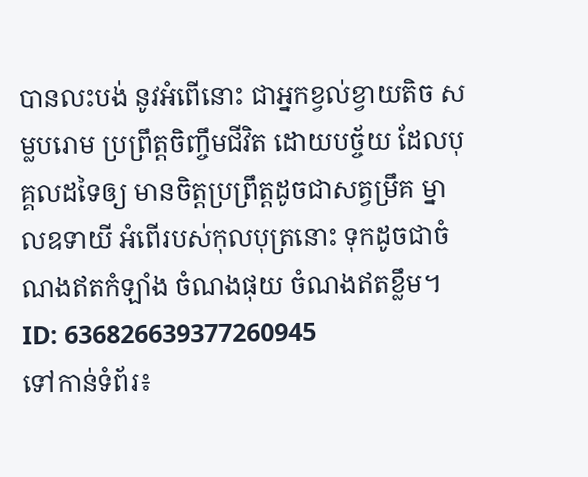បានលះបង់ នូវអំពើនោះ ជាអ្នកខ្វល់ខ្វាយតិច សម្លបរោម ប្រព្រឹត្តចិញ្ចឹមជីវិត ដោយបច្ច័យ ដែលបុគ្គលដទៃឲ្យ មានចិត្តប្រព្រឹត្តដូចជាសត្វម្រឹគ ម្នាលឧទាយី អំពើរបស់កុលបុត្រនោះ ទុកដូចជាចំណងឥតកំឡាំង ចំណងផុយ ចំណងឥតខ្លឹម។
ID: 636826639377260945
ទៅកាន់ទំព័រ៖